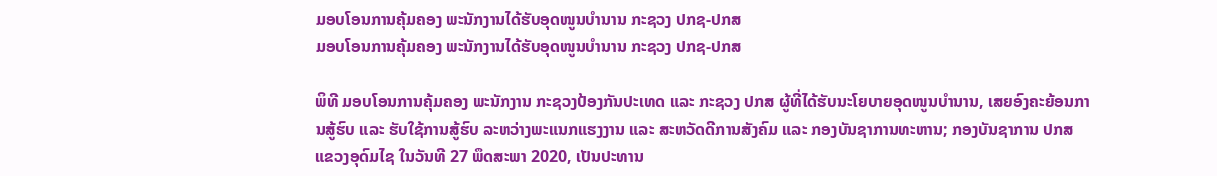ມອບໂອນການຄຸ້ມຄອງ ພະນັກງານໄດ້ຮັບອຸດໜູນບຳນານ ກະຊວງ ປກຊ-ປກສ
ມອບໂອນການຄຸ້ມຄອງ ພະນັກງານໄດ້ຮັບອຸດໜູນບຳນານ ກະຊວງ ປກຊ-ປກສ

ພິທີ ມອບໂອນການຄຸ້ມຄອງ ພະນັກງານ ກະຊວງປ້ອງກັນປະເທດ ແລະ ກະຊວງ ປກສ ຜູ້ທີ່ໄດ້ຮັບນະໂຍບາຍອຸດໜູນບໍານານ, ເສຍອົງຄະຍ້ອນການສູ້ຮົບ ແລະ ຮັບໃຊ້ການສູ້ຮົບ ລະຫວ່າງພະແນກແຮງງານ ແລະ ສະຫວັດດີການສັງຄົມ ແລະ ກອງບັນຊາການທະຫານ; ກອງບັນຊາການ ປກສ ແຂວງອຸດົມໄຊ ໃນວັນທີ 27 ພຶດສະພາ 2020, ເປັນປະທານ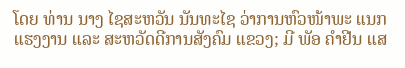ໂດຍ ທ່ານ ນາງ ໄຊສະຫວັນ ນັນທະໄຊ ວ່າການຫົວໜ້າພະ ແນກແຮງງານ ແລະ ສະຫວັດດີການສັງຄົມ ແຂວງ; ມີ ພັອ ຄຳຢີນ ແສ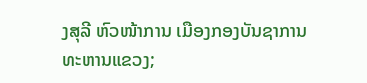ງສຸລີ ຫົວໜ້າການ ເມືອງກອງບັນຊາການທະຫານແຂວງ;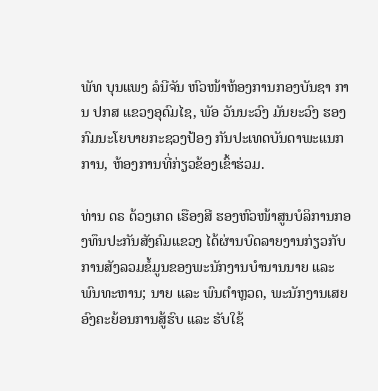ພັທ ບຸນແພງ ລໍນີຈັນ ຫົວໜ້າຫ້ອງການກອງບັນຊາ ການ ປກສ ແຂວງອຸດົມໄຊ, ພັອ ວັນນະວົງ ມັນຍະວົງ ຮອງກົມນະໂຍບາຍກະຊວງປ້ອງ ກັນປະເທດບັນດາພະແນກການ, ຫ້ອງການທີ່ກ່ຽວຂ້ອງເຂົ້າຮ່ວມ.

ທ່ານ ດຣ ດ້ວງເກດ ເຮືອງສີ ຮອງຫົວໜ້າສູນບໍລິການກອງທຶນປະກັນສັງຄົມແຂວງ ໄດ້ຜ່ານບົດລາຍງານກ່ຽວກັບການສັງລວມຂໍ້ມູນຂອງພະນັກງານບຳນານນາຍ ແລະ ພົນທະຫານ; ນາຍ ແລະ ພົນຕຳຫຼວດ, ພະນັກງານເສຍອົງຄະຍ້ອນການສູ້ຮົບ ແລະ ຮັບໃຊ້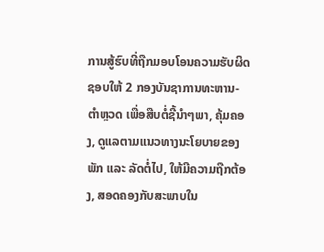ການສູ້ຮົບທີ່ຖືກມອບໂອນຄວາມຮັບຜິດຊອບໃຫ້ 2 ກອງບັນຊາການທະຫານ-ຕຳຫຼວດ ເພື່ອສືບຕໍ່ຊີ້ນໍາໆພາ, ຄຸ້ມຄອງ, ດູແລຕາມແນວທາງນະໂຍບາຍຂອງພັກ ແລະ ລັດຕໍ່ໄປ, ໃຫ້ມີຄວາມຖືກຕ້ອງ, ສອດຄອງກັບສະພາບໃນ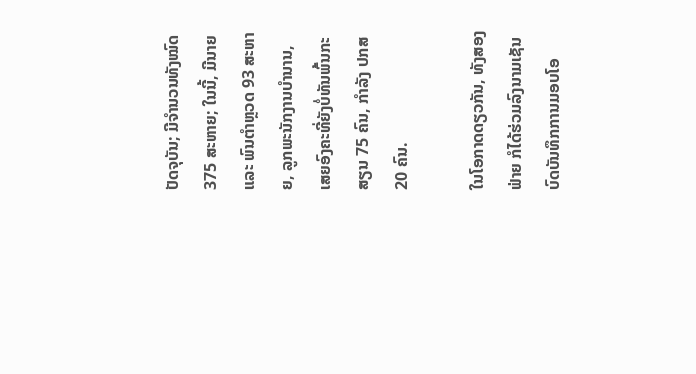ປັດຈຸບັນ; ມີຈຳນວນທັງໝົດ 375 ສະຫາຍ; ໃນນີ້, ມີນາຍ ແລະ ພົນຕຳຫຼວດ 93 ສະຫາຍ, ລູກພະນັກງານບຳນານ, ເສຍອົງຄະທີ່ຍັງບໍ່ທັນພົ້ນກະສຽນ 75 ຄົນ, ກຳລັງ ປກສ 20 ຄົນ.

ໃນໂອກາດດຽວກັນ, ທັງສອງຟ່າຍ ກໍໄດ້ຮ່ວມລົງນາມເຊັນບົດບັນທຶກການມອບໂອ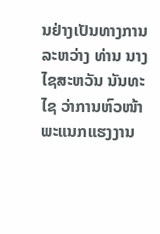ນຢ່າງເປັນທາງການລະຫວ່າງ ທ່ານ ນາງ ໄຊສະຫວັນ ນັນທະໄຊ ວ່າການຫົວໜ້າພະແນກແຮງງານ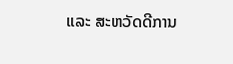ແລະ ສະຫວັດດີການ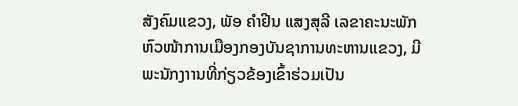ສັງຄົມແຂວງ, ພັອ ຄຳຢີນ ແສງສຸລີ ເລຂາຄະນະພັກ ຫົວໜ້າການເມືອງກອງບັນຊາການທະຫານແຂວງ, ມີພະນັກງາານທີ່ກ່ຽວຂ້ອງເຂົ້າຮ່ວມເປັນ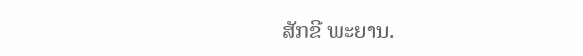ສັກຂີ ພະຍານ.